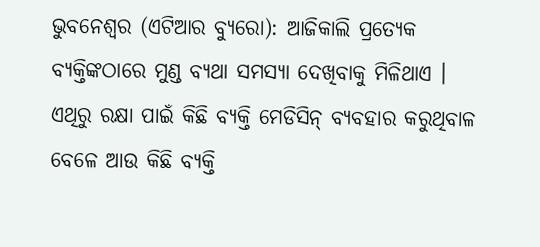ଭୁବନେଶ୍ୱର (ଏଟିଆର ବ୍ୟୁରୋ): ଆଜିକାଲି ପ୍ରତ୍ୟେକ ବ୍ୟକ୍ତିଙ୍କଠାରେ ମୁଣ୍ଡ ବ୍ୟଥା ସମସ୍ୟା ଦେଖିବାକୁ ମିଳିଥାଏ । ଏଥିରୁ ରକ୍ଷା ପାଇଁ କିଛି ବ୍ୟକ୍ତି ମେଡିସିନ୍ ବ୍ୟବହାର କରୁଥିବାଳ ବେଳେ ଆଉ କିଛି ବ୍ୟକ୍ତି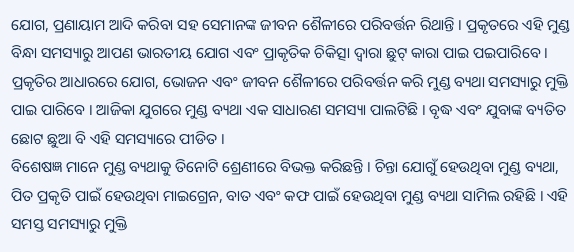ଯୋଗ, ପ୍ରଣାୟାମ ଆଦି କରିବା ସହ ସେମାନଙ୍କ ଜୀବନ ଶୈଳୀରେ ପରିବର୍ତ୍ତନ ରିଥାନ୍ତି । ପ୍ରକୃତରେ ଏହି ମୁଣ୍ଡ ବିନ୍ଧା ସମସ୍ୟାରୁ ଆପଣ ଭାରତୀୟ ଯୋଗ ଏବଂ ପ୍ରାକୃତିକ ଚିକିତ୍ସା ଦ୍ୱାରା ଛୁଟ୍ କାରା ପାଇ ପଇପାରିବେ ।
ପ୍ରକୃତିର ଆଧାରରେ ଯୋଗ, ଭୋଜନ ଏବଂ ଜୀବନ ଶୈଳୀରେ ପରିବର୍ତ୍ତନ କରି ମୁଣ୍ଡ ବ୍ୟଥା ସମସ୍ୟାରୁ ମୁକ୍ତି ପାଇ ପାରିବେ । ଆଜିକା ଯୁଗରେ ମୁଣ୍ଡ ବ୍ୟଥା ଏକ ସାଧାରଣ ସମସ୍ୟା ପାଲଟିଛି । ବୃଦ୍ଧ ଏବଂ ଯୁବାଙ୍କ ବ୍ୟତିତ ଛୋଟ ଛୁଆ ବି ଏହି ସମସ୍ୟାରେ ପୀଡିତ ।
ବିଶେଷଜ୍ଞ ମାନେ ମୁଣ୍ଡ ବ୍ୟଥାକୁ ତିନୋଟି ଶ୍ରେଣୀରେ ବିଭକ୍ତ କରିଛନ୍ତି । ଚିନ୍ତା ଯୋଗୁଁ ହେଉଥିବା ମୁଣ୍ଡ ବ୍ୟଥା, ପିତ ପ୍ରକୃତି ପାଇଁ ହେଉଥିବା ମାଇଗ୍ରେନ, ବାତ ଏବଂ କଫ ପାଇଁ ହେଉଥିବା ମୁଣ୍ଡ ବ୍ୟଥା ସାମିଲ ରହିଛି । ଏହି ସମସ୍ତ ସମସ୍ୟାରୁ ମୁକ୍ତି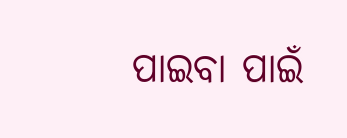ପାଇବା ପାଇଁ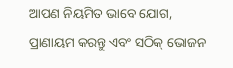ଆପଣ ନିୟମିତ ଭାବେ ଯୋଗ, ପ୍ରାଣାୟମ କରନ୍ତୁ ଏବଂ ସଠିକ୍ ଭୋଜନ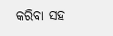କରିବା ସହ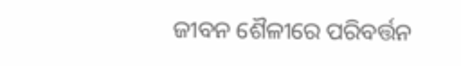ଜୀବନ ଶୈଳୀରେ ପରିବର୍ତ୍ତନ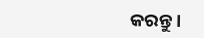କରନ୍ତୁ ।